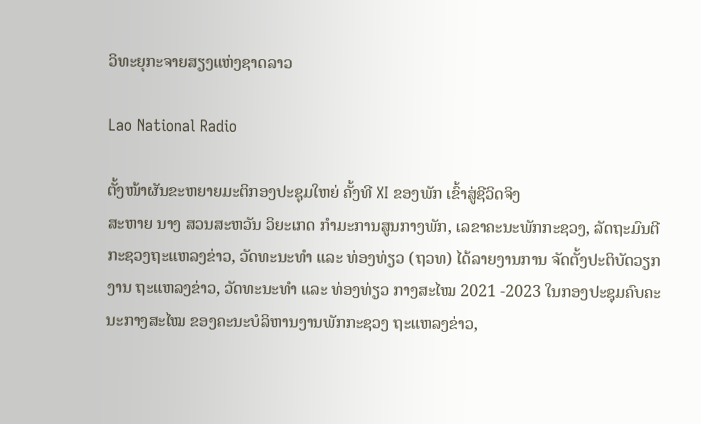ວິທະຍຸກະຈາຍສຽງແຫ່ງຊາດລາວ

Lao National Radio

ຕັ້ງໜ້າຜັນຂະຫຍາຍມະຕິກອງປະຊຸມໃຫຍ່ ຄັ້ງທີ XI ຂອງພັກ ເຂົ້າສູ່ຊີວິດຈິງ
ສະຫາຍ ນາງ ສວນສະຫວັນ ວິຍະເກດ ກຳມະການສູນກາງພັກ, ເລຂາຄະນະພັກກະຊວງ, ລັດຖະມົນຕີກະຊວງຖະແຫລງຂ່າວ, ວັດທະນະທຳ ແລະ ທ່ອງທ່ຽວ (ຖວທ) ໄດ້ລາຍງານການ ຈັດຕັ້ງປະຕິບັດວຽກງານ ຖະແຫລງຂ່າວ, ວັດທະນະທຳ ແລະ ທ່ອງທ່ຽວ ກາງສະໄໝ 2021 -2023 ໃນກອງປະຊຸມຄົບຄະນະກາງສະໄໝ ຂອງຄະນະບໍລິຫານງານພັກກະຊວງ ຖະແຫລງຂ່າວ,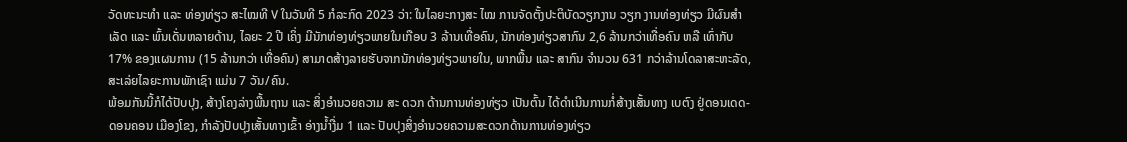ວັດທະນະທຳ ແລະ ທ່ອງທ່ຽວ ສະໄໝທີ V ໃນວັນທີ 5 ກໍລະກົດ 2023 ວ່າ: ໃນໄລຍະກາງສະ ໄໝ ການຈັດຕັ້ງປະຕິບັດວຽກງານ ວຽກ ງານທ່ອງທ່ຽວ ມີຜົນສຳເລັດ ແລະ ພົ້ນເດັ່ນຫລາຍດ້ານ, ໄລຍະ 2 ປີ ເຄິ່ງ ມີນັກທ່ອງທ່ຽວພາຍໃນເກືອບ 3 ລ້ານເທື່ອຄົນ, ນັກທ່ອງທ່ຽວສາກົນ 2,6 ລ້ານກວ່າເທື່ອຄົນ ຫລື ເທົ່າກັບ 17% ຂອງແຜນການ (15 ລ້ານກວ່າ ເທື່ອຄົນ) ສາມາດສ້າງລາຍຮັບຈາກນັກທ່ອງທ່ຽວພາຍໃນ, ພາກພື້ນ ແລະ ສາກົນ ຈໍານວນ 631 ກວ່າລ້ານໂດລາສະຫະລັດ, ສະເລ່ຍໄລຍະການພັກເຊົາ ແມ່ນ 7 ວັນ/ຄົນ.
ພ້ອມກັນນີ້ກໍໄດ້ປັບປຸງ, ສ້າງໂຄງລ່າງພື້ນຖານ ແລະ ສິ່ງອຳນວຍຄວາມ ສະ ດວກ ດ້ານການທ່ອງທ່ຽວ ເປັນຕົ້ນ ໄດ້ດຳເນີນການກໍ່ສ້າງເສັ້ນທາງ ເບຕົງ ຢູ່ດອນເດດ-ດອນຄອນ ເມືອງໂຂງ, ກຳລັງປັບປຸງເສັ້ນທາງເຂົ້າ ອ່າງນໍ້າງື່ມ 1 ແລະ ປັບປຸງສິ່ງອໍານວຍຄວາມສະດວກດ້ານການທ່ອງທ່ຽວ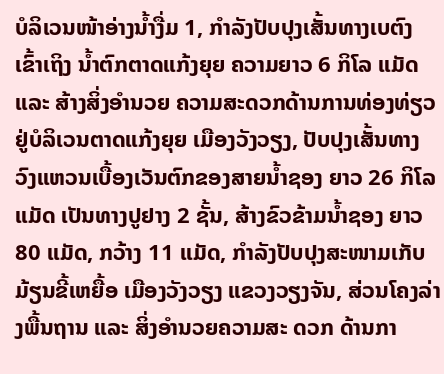ບໍລິເວນໜ້າອ່າງນໍ້າງື່ມ 1, ກຳລັງປັບປຸງເສັ້ນທາງເບຕົງເຂົ້າເຖິງ ນໍ້າຕົກຕາດແກ້ງຍຸຍ ຄວາມຍາວ 6 ກິໂລ ແມັດ ແລະ ສ້າງສິ່ງອຳນວຍ ຄວາມສະດວກດ້ານການທ່ອງທ່ຽວຢູ່ບໍລິເວນຕາດແກ້ງຍຸຍ ເມືອງວັງວຽງ, ປັບປຸງເສັ້ນທາງວົງແຫວນເບື້ອງເວັນຕົກຂອງສາຍນໍ້າຊອງ ຍາວ 26 ກິໂລແມັດ ເປັນທາງປູຢາງ 2 ຊັ້ນ, ສ້າງຂົວຂ້າມນ້ຳຊອງ ຍາວ 80 ແມັດ, ກວ້າງ 11 ແມັດ, ກຳລັງປັບປຸງສະໜາມເກັບມ້ຽນຂີ້ເຫຍື້ອ ເມືອງວັງວຽງ ແຂວງວຽງຈັນ, ສ່ວນໂຄງລ່າງພື້ນຖານ ແລະ ສິ່ງອຳນວຍຄວາມສະ ດວກ ດ້ານກາ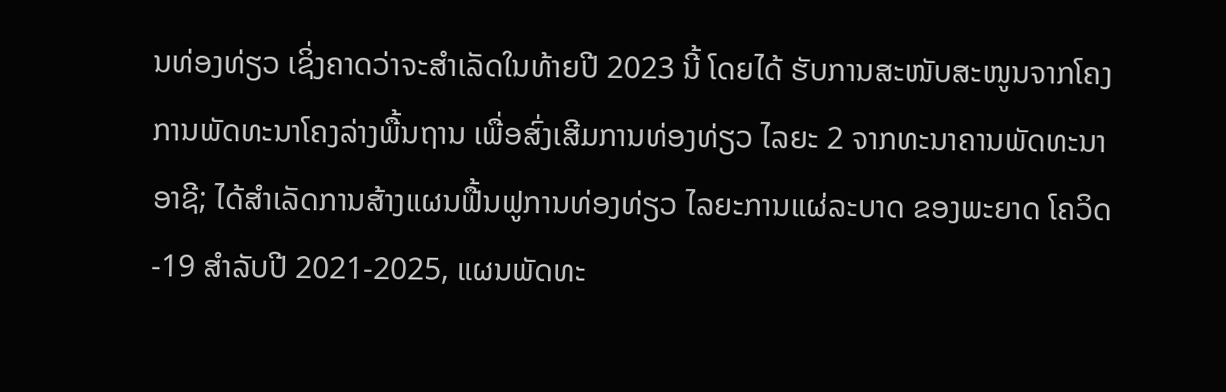ນທ່ອງທ່ຽວ ເຊິ່ງຄາດວ່າຈະສໍາເລັດໃນທ້າຍປີ 2023 ນີ້ ໂດຍໄດ້ ຮັບການສະໜັບສະໜູນຈາກໂຄງການພັດທະນາໂຄງລ່າງພື້ນຖານ ເພື່ອສົ່ງເສີມການທ່ອງທ່ຽວ ໄລຍະ 2 ຈາກທະນາຄານພັດທະນາອາຊີ; ໄດ້ສຳເລັດການສ້າງແຜນຟື້ນຟູການທ່ອງທ່ຽວ ໄລຍະການແຜ່ລະບາດ ຂອງພະຍາດ ໂຄວິດ-19 ສຳລັບປີ 2021-2025, ແຜນພັດທະ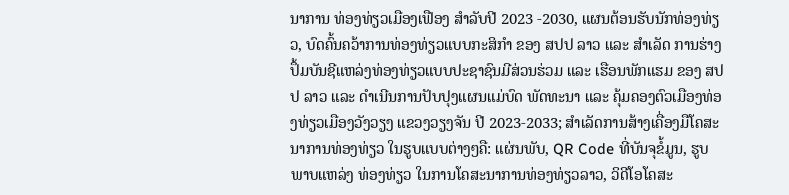ນາການ ທ່ອງທ່ຽວເມືອງເຟືອງ ສຳລັບປີ 2023 -2030, ແຜນຕ້ອນຮັບນັກທ່ອງທ່ຽວ, ບົດຄົ້ນຄວ້າການທ່ອງທ່ຽວແບບກະສິກຳ ຂອງ ສປປ ລາວ ແລະ ສຳເລັດ ການຮ່າງປຶ້ມບັນຊີແຫລ່ງທ່ອງທ່ຽວແບບປະຊາຊົນມີສ່ວນຮ່ວມ ແລະ ເຮືອນພັກແຮມ ຂອງ ສປປ ລາວ ແລະ ດຳເນີນການປັບປຸງແຜນແມ່ບົດ ພັດທະນາ ແລະ ຄຸ້ມຄອງຕົວເມືອງທ່ອງທ່ຽວເມືອງວັງວຽງ ແຂວງວຽງຈັນ ປີ 2023-2033; ສໍາເລັດການສ້າງເຄື່ອງມືໂຄສະນາການທ່ອງທ່ຽວ ໃນຮູບແບບຕ່າງໆຄື: ແຜ່ນພັບ, QR Code ທີ່ບັນຈຸຂໍ້ມູນ, ຮູບພາບແຫລ່ງ ທ່ອງທ່ຽວ ໃນການໂຄສະນາການທ່ອງທ່ຽວລາວ, ວິດີໂອໂຄສະ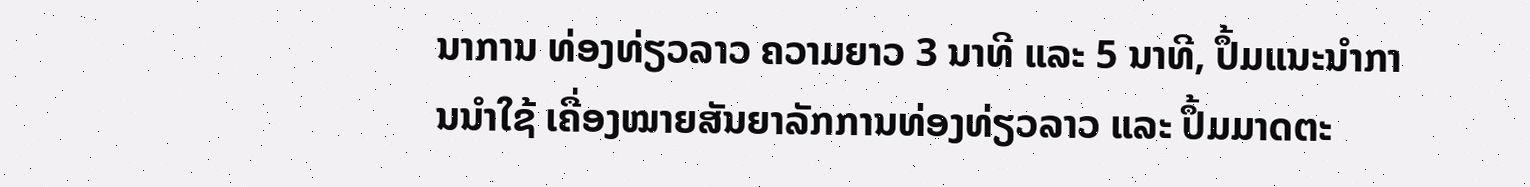ນາການ ທ່ອງທ່ຽວລາວ ຄວາມຍາວ 3 ນາທີ ແລະ 5 ນາທີ, ປຶ້ມແນະນຳການນຳໃຊ້ ເຄື່ອງໝາຍສັນຍາລັກການທ່ອງທ່ຽວລາວ ແລະ ປຶ້ມມາດຕະ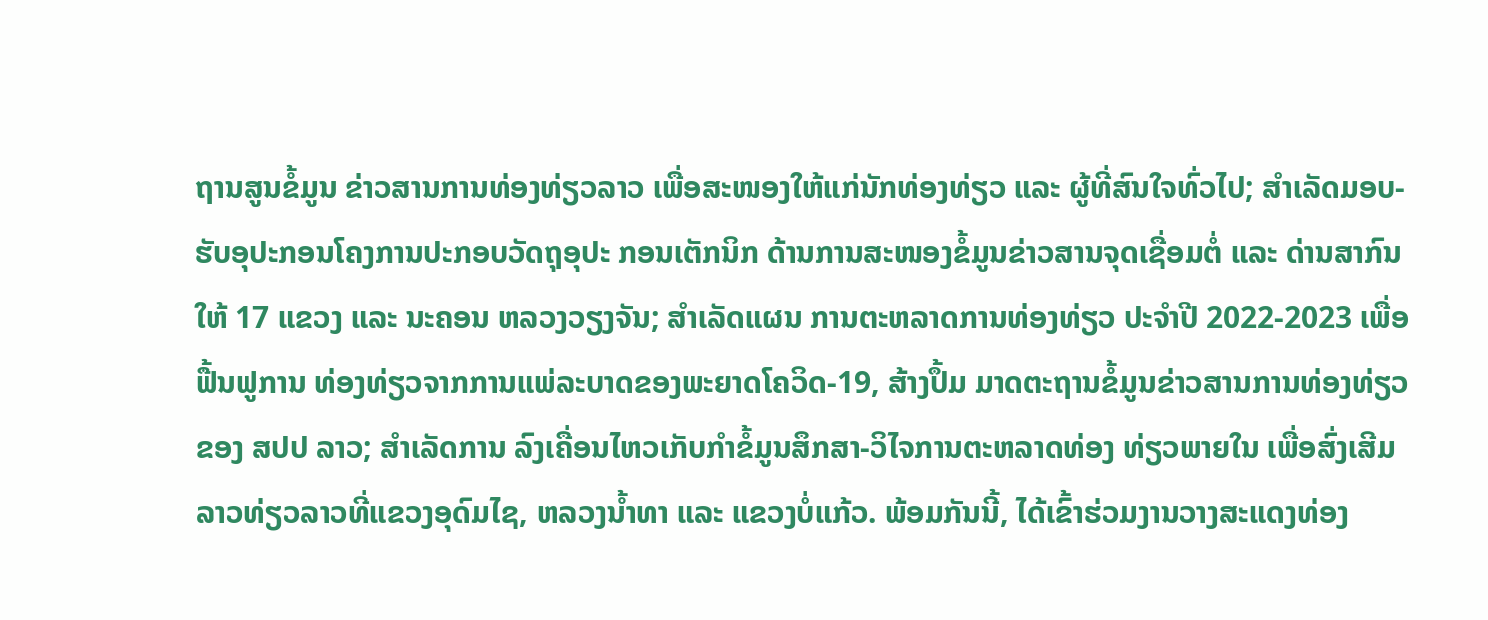ຖານສູນຂໍ້ມູນ ຂ່າວສານການທ່ອງທ່ຽວລາວ ເພື່ອສະໜອງໃຫ້ແກ່ນັກທ່ອງທ່ຽວ ແລະ ຜູ້ທີ່ສົນໃຈທົ່ວໄປ; ສຳເລັດມອບ- ຮັບອຸປະກອນໂຄງການປະກອບວັດຖຸອຸປະ ກອນເຕັກນິກ ດ້ານການສະໜອງຂໍ້ມູນຂ່າວສານຈຸດເຊື່ອມຕໍ່ ແລະ ດ່ານສາກົນ ໃຫ້ 17 ແຂວງ ແລະ ນະຄອນ ຫລວງວຽງຈັນ; ສຳເລັດແຜນ ການຕະຫລາດການທ່ອງທ່ຽວ ປະຈຳປີ 2022-2023 ເພື່ອຟື້ນຟູການ ທ່ອງທ່ຽວຈາກການແພ່ລະບາດຂອງພະຍາດໂຄວິດ-19, ສ້າງປຶ້ມ ມາດຕະຖານຂໍ້ມູນຂ່າວສານການທ່ອງທ່ຽວຂອງ ສປປ ລາວ; ສໍາເລັດການ ລົງເຄື່ອນໄຫວເກັບກຳຂໍ້ມູນສຶກສາ-ວິໄຈການຕະຫລາດທ່ອງ ທ່ຽວພາຍໃນ ເພື່ອສົ່ງເສີມລາວທ່ຽວລາວທີ່ແຂວງອຸດົມໄຊ, ຫລວງນ້ຳທາ ແລະ ແຂວງບໍ່ແກ້ວ. ພ້ອມກັນນີ້, ໄດ້ເຂົ້າຮ່ວມງານວາງສະແດງທ່ອງ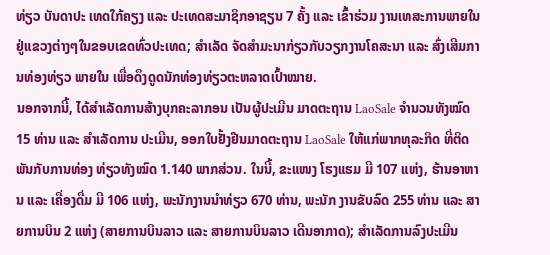ທ່ຽວ ບັນດາປະ ເທດໃກ້ຄຽງ ແລະ ປະເທດສະມາຊິກອາຊຽນ 7 ຄັ້ງ ແລະ ເຂົ້າຮ່ວມ ງານເທສະການພາຍໃນຢູ່ແຂວງຕ່າງໆໃນຂອບເຂດທົ່ວປະເທດ; ສຳເລັດ ຈັດສຳມະນາກ່ຽວກັບວຽກງານໂຄສະນາ ແລະ ສົ່ງເສີມການທ່ອງທ່ຽວ ພາຍໃນ ເພື່ອດຶງດູດນັກທ່ອງທ່ຽວຕະຫລາດເປົ້າໝາຍ.
ນອກຈາກນີ້, ໄດ້ສຳເລັດການສ້າງບຸກຄະລາກອນ ເປັນຜູ້ປະເມີນ ມາດຕະຖານ LaoSale ຈຳນວນທັງໝົດ 15 ທ່ານ ແລະ ສໍາເລັດການ ປະເມີນ, ອອກໃບຢັ້ງຢືນມາດຕະຖານ LaoSale ໃຫ້ແກ່ພາກທຸລະກິດ ທີ່ຕິດພັນກັບການທ່ອງ ທ່ຽວທັງໝົດ 1.140 ພາກສ່ວນ. ໃນນີ້, ຂະແໜງ ໂຮງແຮມ ມີ 107 ແຫ່ງ, ຮ້ານອາຫານ ແລະ ເຄື່ອງດື່ມ ມີ 106 ແຫ່ງ, ພະນັກງານນໍາທ່ຽວ 670 ທ່ານ, ພະນັກ ງານຂັບລົດ 255 ທ່ານ ແລະ ສາຍການບິນ 2 ແຫ່ງ (ສາຍການບິນລາວ ແລະ ສາຍການບິນລາວ ເດີນອາກາດ); ສຳເລັດການລົງປະເມີນ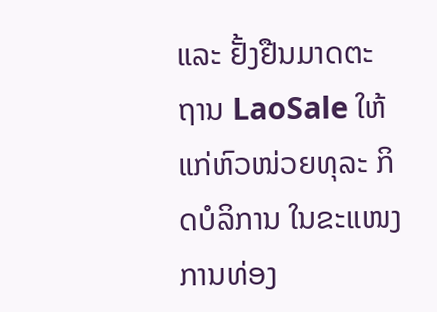ແລະ ຢັ້ງຢືນມາດຕະ ຖານ LaoSale ໃຫ້ແກ່ຫົວໜ່ວຍທຸລະ ກິດບໍລິການ ໃນຂະແໜງການທ່ອງ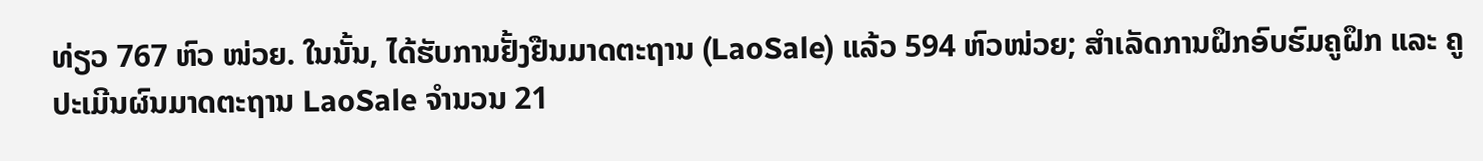ທ່ຽວ 767 ຫົວ ໜ່ວຍ. ໃນນັ້ນ, ໄດ້ຮັບການຢັ້ງຢືນມາດຕະຖານ (LaoSale) ແລ້ວ 594 ຫົວໜ່ວຍ; ສຳເລັດການຝຶກອົບຮົມຄູຝຶກ ແລະ ຄູປະເມີນຜົນມາດຕະຖານ LaoSale ຈຳນວນ 21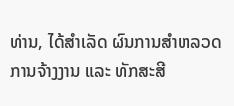ທ່ານ, ໄດ້ສຳເລັດ ຜົນການສຳຫລວດການຈ້າງງານ ແລະ ທັກສະສີ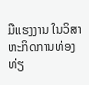ມືແຮງງານ ໃນວິສາຫະກິດການທ່ອງທ່ຽ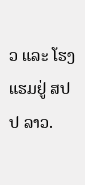ວ ແລະ ໂຮງແຮມຢູ່ ສປປ ລາວ.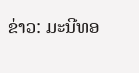ຂ່າວ: ມະນີທອ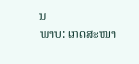ນ
ພາບ: ເກດສະໜາ